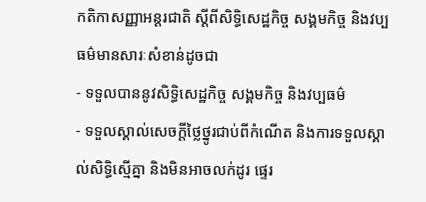កតិកាសញ្ញាអន្តរជាតិ ស្ដីពីសិទ្ធិសេដ្ឋកិច្ច សង្គមកិច្ច និងវប្បធម៌មានសារៈសំខាន់ដូចជា
- ទទួលបាននូវសិទ្ធិសេដ្ឋកិច្ច សង្គមកិច្ច និងវប្បធម៌
- ទទួលស្គាល់សេចក្ដីថ្លៃថ្នូរជាប់ពីកំណើត និងការទទួលស្គាល់សិទ្ធិស្មើគ្នា និងមិនអាចលក់ដូរ ផ្ទេរ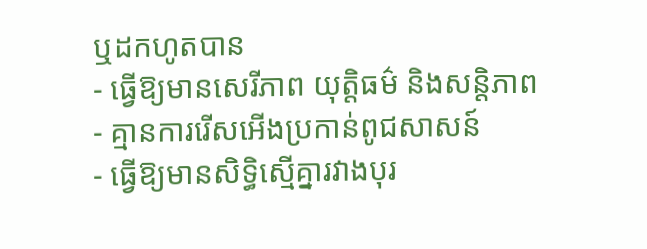ឬដកហូតបាន
- ធ្វើឱ្យមានសេរីភាព យុត្តិធម៌ និងសន្តិភាព
- គ្មានការរើសអើងប្រកាន់ពូជសាសន៍
- ធ្វើឱ្យមានសិទ្ធិស្មើគ្នារវាងបុរ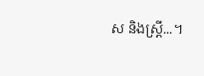ស និងស្ត្រី...។